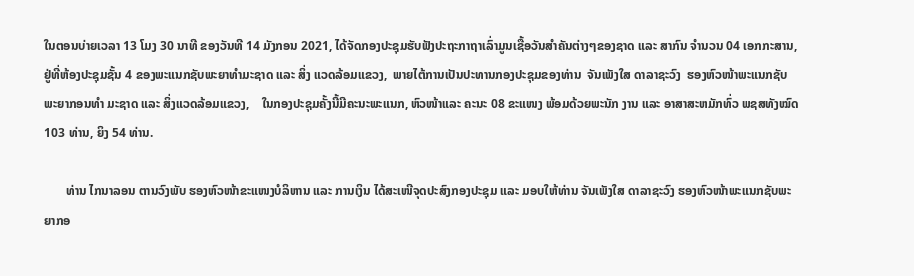ໃນຕອນບ່າຍເວລາ 13 ໂມງ 30 ນາທີ ຂອງວັນທີ 14 ມັງກອນ 2021, ໄດ້ຈັດກອງປະຊຸມຮັບຟັງປະຖະກາຖາເລົ່າມູນເຊື້ອວັນສຳຄັນຕ່າງໆຂອງຊາດ ແລະ ສາກົນ ຈຳນວນ 04 ເອກກະສານ, ຢູ່ທີ່ຫ້ອງປະຊຸມຊັ້ນ 4 ຂອງພະແນກຊັບພະຍາທຳມະຊາດ ແລະ ສິ່ງ ແວດລ້ອມແຂວງ,  ພາຍໄຕ້ການເປັນປະທານກອງປະຊຸມຂອງທ່ານ  ຈັນເພັງໃສ ດາລາຊະວົງ  ຮອງຫົວໜ້າພະແນກຊັບພະຍາກອນທໍາ ມະຊາດ ແລະ ສິ່ງແວດລ້ອມແຂວງ,    ໃນກອງປະຊຸມຄັ້ງນີ້ມີຄະນະພະແນກ, ຫົວໜ້າແລະ ຄະນະ 08 ຂະແໜງ ພ້ອມດ້ວຍພະນັກ ງານ ແລະ ອາສາສະຫມັກທົ່ວ ພຊສທັງໝົດ 103 ທ່ານ, ຍິງ 54 ທ່ານ.

       ທ່ານ ໄກນາລອນ ຕານວົງພັບ ຮອງຫົວໜ້າຂະແໜງບໍລິຫານ ແລະ ການເງິນ ໄດ້ສະເໜີຈຸດປະສົງກອງປະຊຸມ ແລະ ມອບໃຫ້ທ່ານ ຈັນເພັງໃສ ດາລາຊະວົງ ຮອງຫົວໜ້າພະແນກຊັບພະຍາກອ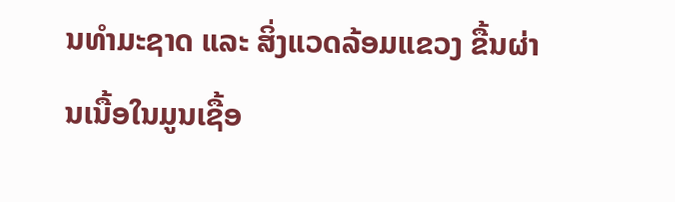ນທຳມະຊາດ ແລະ ສິ່ງແວດລ້ອມແຂວງ ຂື້ນຜ່ານເນື້ອໃນມູນເຊື້ອ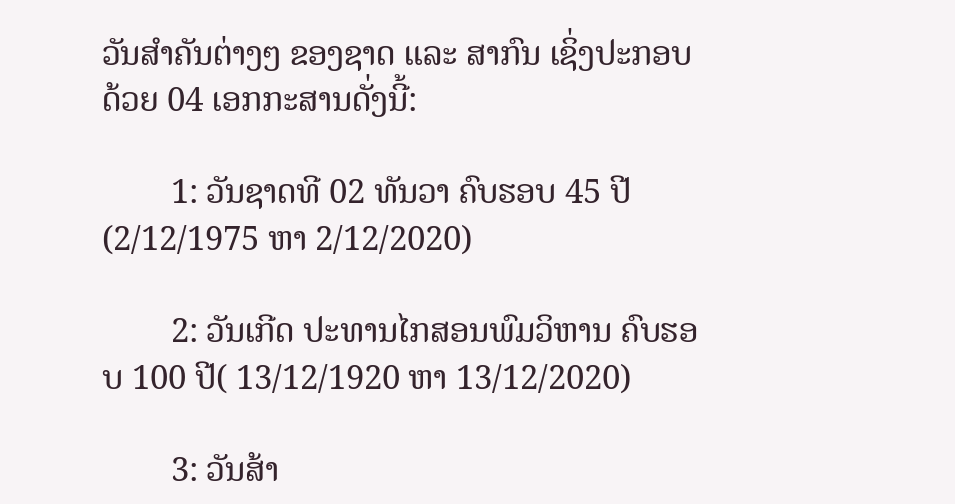ວັນສຳຄັນຕ່າງໆ ຂອງຊາດ ແລະ ສາກົນ ເຊິ່ງປະກອບດ້ວຍ 04 ເອກກະສານດັ່ງນີ້:

        1: ວັນຊາດທີ 02 ທັນວາ ຄົບຮອບ 45 ປີ(2/12/1975 ຫາ 2/12/2020)

        2: ວັນເກີດ ປະທານໄກສອນພົມວິຫານ ຄົບຮອບ 100 ປີ( 13/12/1920 ຫາ 13/12/2020)

        3: ວັນສ້າ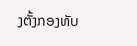ງຕັ້ງກອງທັບ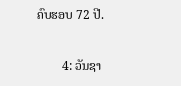ຄົບຮອບ 72 ປີ.

        4: ວັນຊາ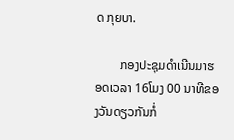ດ ກຸຍບາ.

        ກອງປະຊຸມດຳເນີນມາຮອດເວລາ 16ໂມງ 00 ນາທີຂອງວັນດຽວກັນກໍ່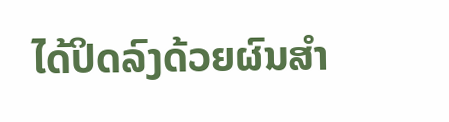ໄດ້ປິດລົງດ້ວຍຜົນສໍາ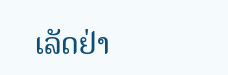ເລັດຢ່າ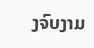ງຈົບງາມ